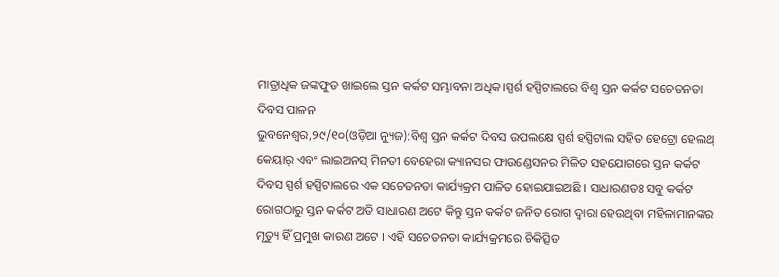ମାତ୍ରାଧିକ ଜଙ୍କଫୁଡ ଖାଇଲେ ସ୍ତନ କର୍କଟ ସମ୍ଭାବନା ଅଧିକ।ସ୍ପର୍ଶ ହସ୍ପିଟାଲରେ ବିଶ୍ୱ ସ୍ତନ କର୍କଟ ସଚେତନତା ଦିବସ ପାଳନ
ଭୁବନେଶ୍ବର,୨୯/୧୦(ଓଡ଼ିଆ ନ୍ୟୁଜ):ବିଶ୍ୱ ସ୍ତନ କର୍କଟ ଦିବସ ଉପଲକ୍ଷେ ସ୍ପର୍ଶ ହସ୍ପିଟାଲ ସହିତ ହେଟ୍ରୋ ହେଲଥ୍ କେୟାର୍ ଏବଂ ଲାଇଅନସ୍ ମିନତୀ ବେହେରା କ୍ୟାନସର ଫାଉଣ୍ଡେସନର ମିଳିତ ସହଯୋଗରେ ସ୍ତନ କର୍କଟ ଦିବସ ସ୍ପର୍ଶ ହସ୍ପିଟାଲରେ ଏକ ସଚେତନତା କାର୍ଯ୍ୟକ୍ରମ ପାଳିତ ହୋଇଯାଇଅଛି । ସାଧାରଣତଃ ସବୁ କର୍କଟ ରୋଗଠାରୁ ସ୍ତନ କର୍କଟ ଅତି ସାଧାରଣ ଅଟେ କିନ୍ତୁ ସ୍ତନ କର୍କଟ ଜନିତ ରୋଗ ଦ୍ୱାରା ହେଉଥିବା ମହିଳାମାନଙ୍କର ମୃତ୍ୟୁ ହିଁ ପ୍ରମୁଖ କାରଣ ଅଟେ । ଏହି ସଚେତନତା କାର୍ଯ୍ୟକ୍ରମରେ ଚିକିତ୍ସିତ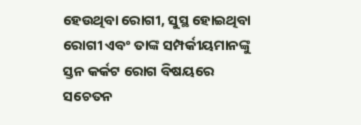ହେଉଥିବା ରୋଗୀ, ସୁସ୍ଥ ହୋଇଥିବା ରୋଗୀ ଏବଂ ତାଙ୍କ ସମ୍ପର୍କୀୟମାନଙ୍କୁ ସ୍ତନ କର୍କଟ ରୋଗ ବିଷୟରେ ସଚେତନ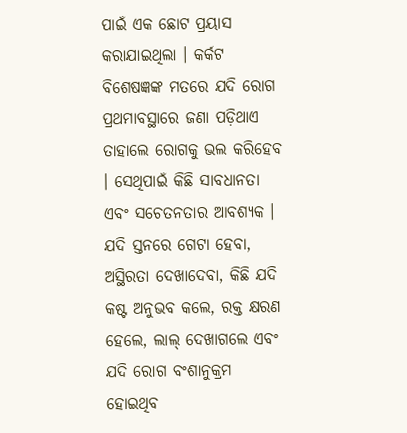ପାଇଁ ଏକ ଛୋଟ ପ୍ରୟାସ କରାଯାଇଥିଲା । କର୍କଟ ବିଶେଷଜ୍ଞଙ୍କ ମତରେ ଯଦି ରୋଗ ପ୍ରଥମାବସ୍ଥାରେ ଜଣା ପଡ଼ିଥାଏ ତାହାଲେ ରୋଗକୁ ଭଲ କରିହେବ । ସେଥିପାଇଁ କିଛି ସାବଧାନତା ଏବଂ ସଚେତନତାର ଆବଶ୍ୟକ । ଯଦି ସ୍ତନରେ ଗେଟା ହେବା, ଅସ୍ଥିରତା ଦେଖାଦେବା, କିଛି ଯଦି କଷ୍ଟ ଅନୁଭବ କଲେ, ରକ୍ତ କ୍ଷରଣ ହେଲେ, ଲାଲ୍ ଦେଖାଗଲେ ଏବଂ ଯଦି ରୋଗ ବଂଶାନୁକ୍ରମ ହୋଇଥିବ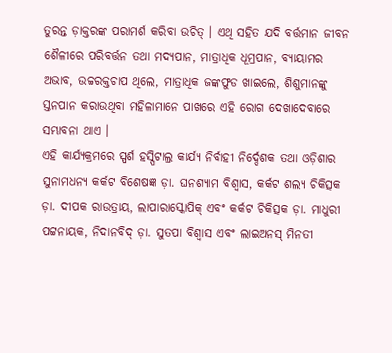ତୁରନ୍ତ ଡ଼ାକ୍ତରଙ୍କ ପରାମର୍ଶ କରିବା ଉଚିତ୍ । ଏଥି ସହିତ ଯଦି ବର୍ତ୍ତମାନ ଜୀବନ ଶୈଳୀରେ ପରିବର୍ତ୍ତନ ତଥା ମଦ୍ୟପାନ, ମାତ୍ରାଧିକ ଧୂମ୍ରପାନ, ବ୍ୟାୟାମର ଅଭାବ, ଉଚ୍ଚରକ୍ତଚାପ ଥିଲେ, ମାତ୍ରାଧିକ ଜଙ୍କଫୁଡ ଖାଇଲେ, ଶିଶୁମାନଙ୍କୁ ସ୍ତନପାନ କରାଉଥିବା ମହିଳାମାନେ ପାଖରେ ଏହି ରୋଗ ଦେଖାଦେବାରେ ସମ୍ଭାବନା ଥାଏ ।
ଏହି କାର୍ଯ୍ୟକ୍ରମରେ ସ୍ପର୍ଶ ହସ୍ପିଟାଲ୍ର କାର୍ଯ୍ୟ ନିର୍ବାହୀ ନିର୍ଦ୍ଦେଶକ ତଥା ଓଡ଼ିଶାର ସୁନାମଧନ୍ୟ କର୍କଟ ବିଶେଷଜ୍ଞ ଡ଼ା. ଘନଶ୍ୟାମ ବିଶ୍ୱାସ, କର୍କଟ ଶଲ୍ୟ ଚିକିତ୍ସକ ଡ଼ା. ଦୀପକ ରାଉତ୍ରାୟ, ଲାପାରାସ୍କୋପିକ୍ ଏବଂ କର୍କଟ ଚିକିତ୍ସକ ଡ଼ା. ମାଧୁରୀ ପଟ୍ଟନାୟକ, ନିଦାନବିଦ୍ ଡ଼ା. ସୁତପା ବିଶ୍ୱାସ ଏବଂ ଲାଇଅନସ୍ ମିନତୀ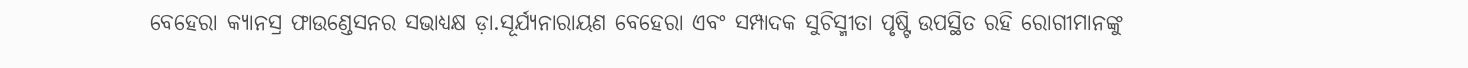ବେହେରା କ୍ୟାନସ୍ର ଫାଉଣ୍ଡେସନର ସଭାଧ୍ୟକ୍ଷ ଡ଼ା.ସୂର୍ଯ୍ୟନାରାୟଣ ବେହେରା ଏବଂ ସମ୍ପାଦକ ସୁଚିସ୍ମୀତା ପୃଷ୍ଟି ଉପସ୍ଥିତ ରହି ରୋଗୀମାନଙ୍କୁ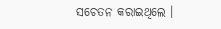ସଚେତନ କରାଇଥିଲେ ।